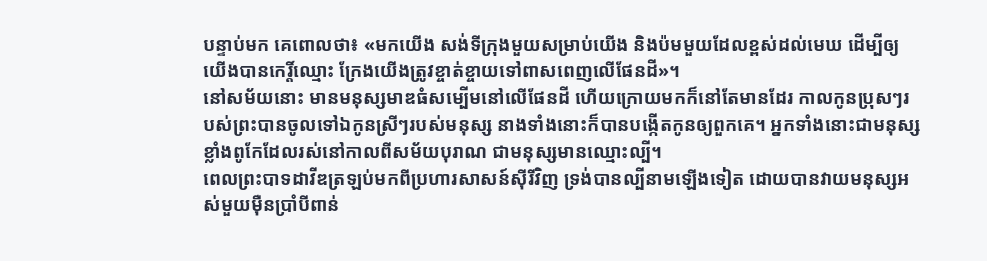បន្ទាប់មក គេពោលថា៖ «មកយើង សង់ទីក្រុងមួយសម្រាប់យើង និងប៉មមួយដែលខ្ពស់ដល់មេឃ ដើម្បីឲ្យយើងបានកេរ្តិ៍ឈ្មោះ ក្រែងយើងត្រូវខ្ចាត់ខ្ចាយទៅពាសពេញលើផែនដី»។
នៅសម័យនោះ មានមនុស្សមាឌធំសម្បើមនៅលើផែនដី ហើយក្រោយមកក៏នៅតែមានដែរ កាលកូនប្រុសៗរបស់ព្រះបានចូលទៅឯកូនស្រីៗរបស់មនុស្ស នាងទាំងនោះក៏បានបង្កើតកូនឲ្យពួកគេ។ អ្នកទាំងនោះជាមនុស្សខ្លាំងពូកែដែលរស់នៅកាលពីសម័យបុរាណ ជាមនុស្សមានឈ្មោះល្បី។
ពេលព្រះបាទដាវីឌត្រឡប់មកពីប្រហារសាសន៍ស៊ីរីវិញ ទ្រង់បានល្បីនាមឡើងទៀត ដោយបានវាយមនុស្សអស់មួយម៉ឺនប្រាំបីពាន់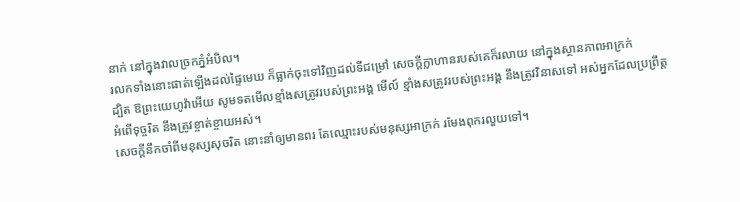នាក់ នៅក្នុងវាលច្រកភ្នំអំបិល។
រលកទាំងនោះផាត់ឡើងដល់ផ្ទៃមេឃ ក៏ធ្លាក់ចុះទៅវិញដល់ទីជម្រៅ សេចក្ដីក្លាហានរបស់គេក៏រលាយ នៅក្នុងស្ថានភាពអាក្រក់
ដ្បិត ឱព្រះយេហូវ៉ាអើយ សូមទតមើលខ្មាំងសត្រូវរបស់ព្រះអង្គ មើល៍ ខ្មាំងសត្រូវរបស់ព្រះអង្គ នឹងត្រូវវិនាសទៅ អស់អ្នកដែលប្រព្រឹត្តអំពើទុច្ចរិត នឹងត្រូវខ្ចាត់ខ្ចាយអស់។
សេចក្ដីនឹកចាំពីមនុស្សសុចរិត នោះនាំឲ្យមានពរ តែឈ្មោះរបស់មនុស្សអាក្រក់ រមែងពុករលួយទៅ។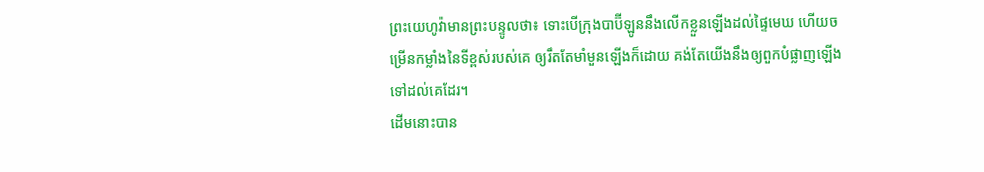ព្រះយេហូវ៉ាមានព្រះបន្ទូលថា៖ ទោះបើក្រុងបាប៊ីឡូននឹងលើកខ្លួនឡើងដល់ផ្ទៃមេឃ ហើយចម្រើនកម្លាំងនៃទីខ្ពស់របស់គេ ឲ្យរឹតតែមាំមួនឡើងក៏ដោយ គង់តែយើងនឹងឲ្យពួកបំផ្លាញឡើងទៅដល់គេដែរ។
ដើមនោះបាន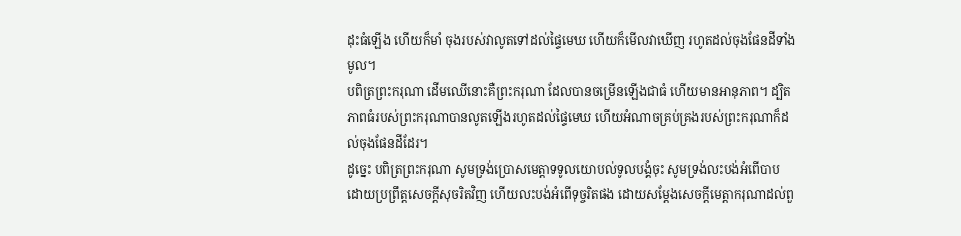ដុះធំឡើង ហើយក៏មាំ ចុងរបស់វាលូតទៅដល់ផ្ទៃមេឃ ហើយក៏មើលវាឃើញ រហូតដល់ចុងផែនដីទាំងមូល។
បពិត្រព្រះករុណា ដើមឈើនោះគឺព្រះករុណា ដែលបានចម្រើនឡើងជាធំ ហើយមានអានុភាព។ ដ្បិតភាពធំរបស់ព្រះករុណាបានលូតឡើងរហូតដល់ផ្ទៃមេឃ ហើយអំណាចគ្រប់គ្រងរបស់ព្រះករុណាក៏ដល់ចុងផែនដីដែរ។
ដូច្នេះ បពិត្រព្រះករុណា សូមទ្រង់ប្រោសមេត្តាទទូលយោបល់ទូលបង្គំចុះ សូមទ្រង់លះបង់អំពើបាប ដោយប្រព្រឹត្តសេចក្ដីសុចរិតវិញ ហើយលះបង់អំពើទុច្ចរិតផង ដោយសម្ដែងសេចក្ដីមេត្តាករុណាដល់ពួ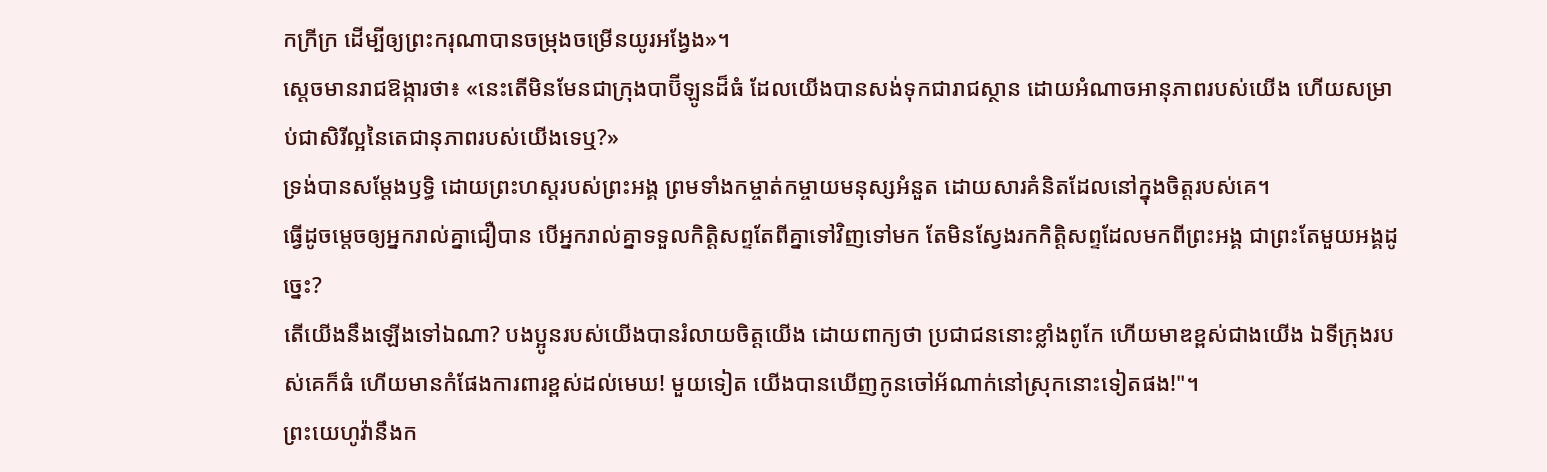កក្រីក្រ ដើម្បីឲ្យព្រះករុណាបានចម្រុងចម្រើនយូរអង្វែង»។
ស្ដេចមានរាជឱង្ការថា៖ «នេះតើមិនមែនជាក្រុងបាប៊ីឡូនដ៏ធំ ដែលយើងបានសង់ទុកជារាជស្ថាន ដោយអំណាចអានុភាពរបស់យើង ហើយសម្រាប់ជាសិរីល្អនៃតេជានុភាពរបស់យើងទេឬ?»
ទ្រង់បានសម្តែងឫទ្ធិ ដោយព្រះហស្តរបស់ព្រះអង្គ ព្រមទាំងកម្ចាត់កម្ចាយមនុស្សអំនួត ដោយសារគំនិតដែលនៅក្នុងចិត្តរបស់គេ។
ធ្វើដូចម្តេចឲ្យអ្នករាល់គ្នាជឿបាន បើអ្នករាល់គ្នាទទួលកិត្តិសព្ទតែពីគ្នាទៅវិញទៅមក តែមិនស្វែងរកកិត្តិសព្ទដែលមកពីព្រះអង្គ ជាព្រះតែមួយអង្គដូច្នេះ?
តើយើងនឹងឡើងទៅឯណា? បងប្អូនរបស់យើងបានរំលាយចិត្តយើង ដោយពាក្យថា ប្រជាជននោះខ្លាំងពូកែ ហើយមាឌខ្ពស់ជាងយើង ឯទីក្រុងរបស់គេក៏ធំ ហើយមានកំផែងការពារខ្ពស់ដល់មេឃ! មួយទៀត យើងបានឃើញកូនចៅអ័ណាក់នៅស្រុកនោះទៀតផង!"។
ព្រះយេហូវ៉ានឹងក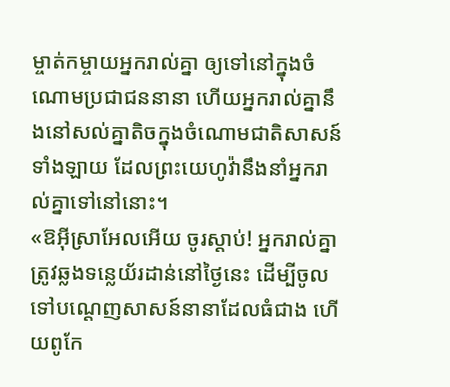ម្ចាត់កម្ចាយអ្នករាល់គ្នា ឲ្យទៅនៅក្នុងចំណោមប្រជាជននានា ហើយអ្នករាល់គ្នានឹងនៅសល់គ្នាតិចក្នុងចំណោមជាតិសាសន៍ទាំងឡាយ ដែលព្រះយេហូវ៉ានឹងនាំអ្នករាល់គ្នាទៅនៅនោះ។
«ឱអ៊ីស្រាអែលអើយ ចូរស្តាប់! អ្នករាល់គ្នាត្រូវឆ្លងទន្លេយ័រដាន់នៅថ្ងៃនេះ ដើម្បីចូលទៅបណ្ដេញសាសន៍នានាដែលធំជាង ហើយពូកែ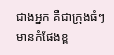ជាងអ្នក គឺជាក្រុងធំៗ មានកំផែងខ្ព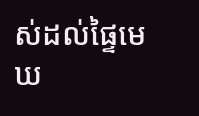ស់ដល់ផ្ទៃមេឃ